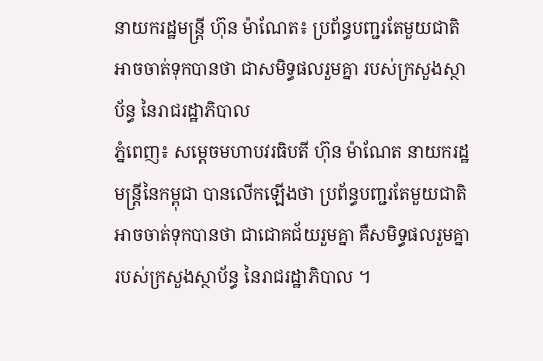នាយករដ្ឋមន្ត្រី ហ៊ុន ម៉ាណែត៖ ប្រព័ន្ធបញ្ជរតែមួយជាតិ អាចចាត់ទុកបានថា ជាសមិទ្ធផលរួមគ្នា របស់ក្រសួងស្ថាប័ន្ធ នៃរាជរដ្ឋាភិបាល
ភ្នំពេញ៖ សម្ដេចមហាបវរធិបតី ហ៊ុន ម៉ាណែត នាយករដ្ឋមន្ដ្រីនៃកម្ពុជា បានលើកឡើងថា ប្រព័ន្ធបញ្ជរតែមួយជាតិ អាចចាត់ទុកបានថា ជាជោគជ័យរួមគ្នា គឺសមិទ្ធផលរួមគ្នា របស់ក្រសួងស្ថាប័ន្ធ នៃរាជរដ្ឋាភិបាល ។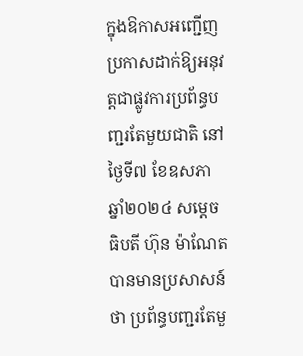ក្នុងឱកាសអញ្ជើញប្រកាសដាក់ឱ្យអនុវត្តជាផ្លូវការប្រព័ន្ធបញ្ជរតែមួយជាតិ នៅថ្ងៃទី៧ ខែឧសភា ឆ្នាំ២០២៤ សម្ដេចធិបតី ហ៊ុន ម៉ាណែត បានមានប្រសាសន៍ថា ប្រព័ន្ធបញ្ជរតែមួ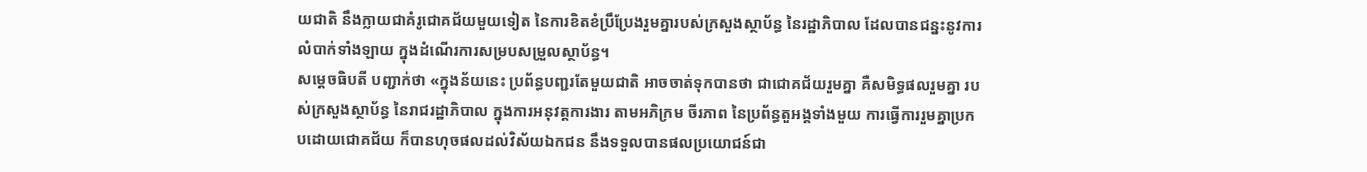យជាតិ នឹងក្លាយជាគំរូជោគជ័យមួយទៀត នៃការខិតខំប្រឹប្រែងរួមគ្នារបស់ក្រសួងស្ថាប័ន្ធ នៃរដ្ឋាភិបាល ដែលបានជន្នះនូវការលំបាក់ទាំងឡាយ ក្នុងដំណើរការសម្របសម្រួលស្ថាប័ន្ធ។
សម្ដេចធិបតី បញ្ជាក់ថា «ក្នុងន័យនេះ ប្រព័ន្ធបញ្ជរតែមួយជាតិ អាចចាត់ទុកបានថា ជាជោគជ័យរួមគ្នា គឺសមិទ្ធផលរួមគ្នា របស់ក្រសួងស្ថាប័ន្ធ នៃរាជរដ្ឋាភិបាល ក្នុងការអនុវត្តការងារ តាមអភិក្រម ចីរភាព នៃប្រព័ន្ធតួអង្គទាំងមួយ ការធ្វើការរួមគ្នាប្រកបដោយជោគជ័យ ក៏បានហុចផលដល់វិស័យឯកជន នឹងទទួលបានផលប្រយោជន៍ជា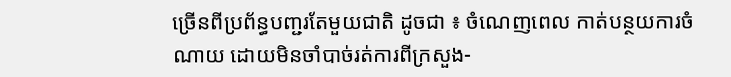ច្រើនពីប្រព័ន្ធបញ្ជរតែមួយជាតិ ដូចជា ៖ ចំណេញពេល កាត់បន្ថយការចំណាយ ដោយមិនចាំបាច់រត់ការពីក្រសួង-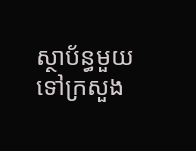ស្ថាប័ន្ធមួយ ទៅក្រសួង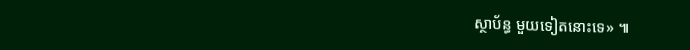ស្ថាប័ន្ធ មួយទៀតនោះទេ» ៕